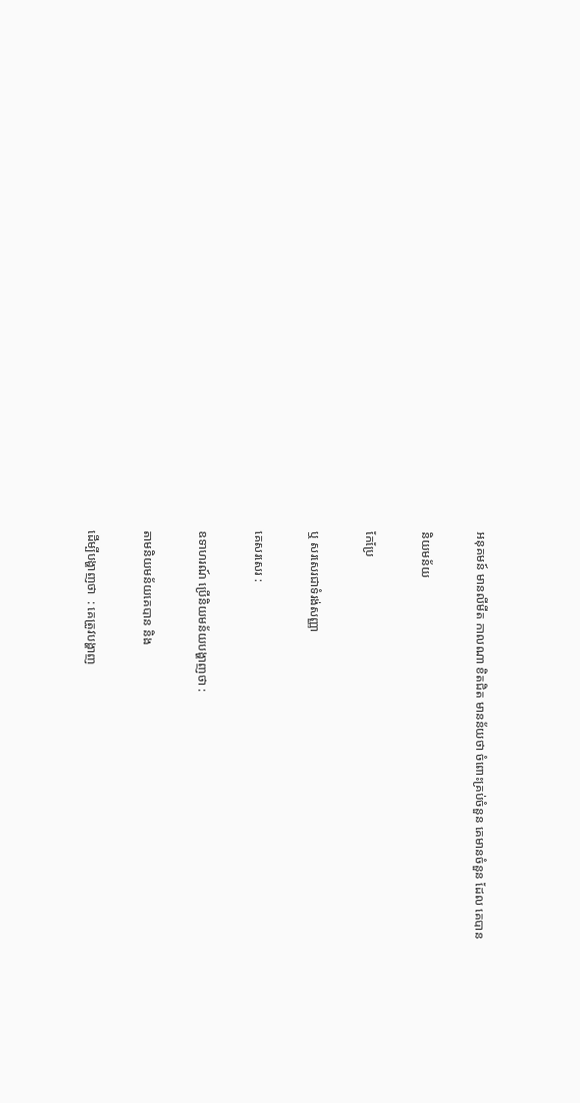អនុគមន៍ មានលីមីត កាលណា ខិតជិត មានន័យថា ចំពោះគ្រប់ចំនួន គេមានចំនួន ដែល គេបាន

និយមន័យ

កែប្រែ

ឬ សរសេរជាទំរង់សញ្ញា

គេសរសេរ :

ឧទាហរណ៍ ប្រើនិយមន័យបង្ហាញថា :

តាមនិយមន័យគេបាន និង

ដើម្បីបង្ហាញថា  : គេត្រូវបង្ហាញ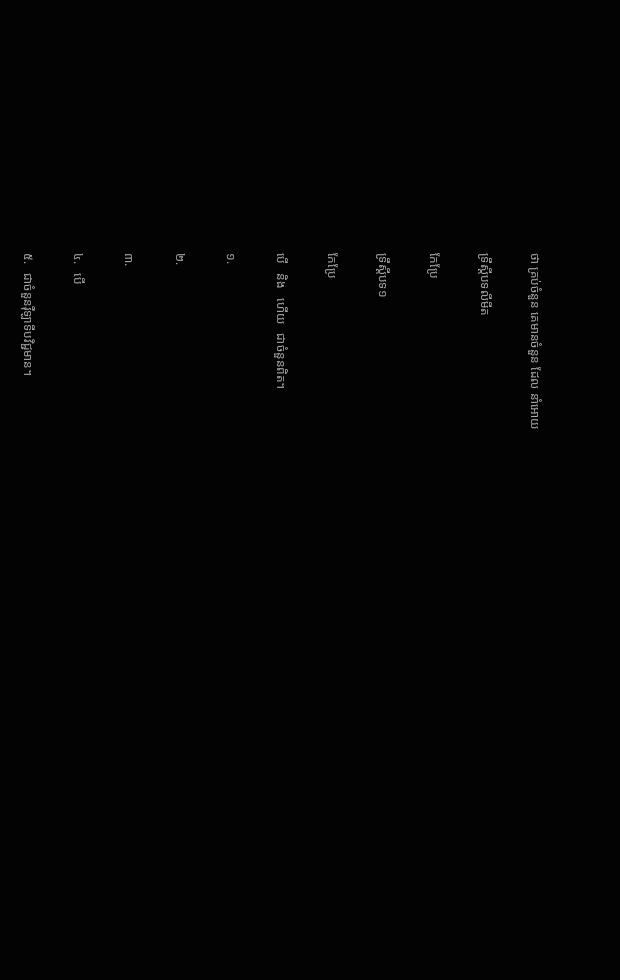ថា គ្រប់ចំនួន គេមានចំនួន ដែល នាំអោយ

ទ្រឹស្តីបទលីមីត

កែប្រែ

ទ្រឹស្តីបទ១

កែប្រែ

បើ   និង   ហើយ   ជាចំនួនពិត។

១.

២.

៣.

៤.   បើ

៥.   ជាចំនួនរ៉ឺឡាទីបវិជ្ជមាន។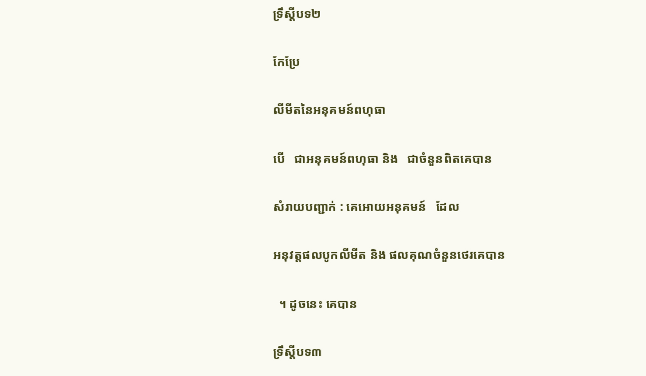ទ្រឹស្តីបទ២

កែប្រែ

លីមីតនៃអនុគមន៍ពហុធា

បើ   ជាអនុគមន៍ពហុធា និង   ជាចំនួនពិតគេបាន

សំរាយបញ្ជាក់ : គេអោយអនុគមន៍   ដែល

អនុវត្តផលបូកលីមីត និង ផលគុណចំនួនថេរគេបាន

  ។ ដូចនេះ គេបាន

ទ្រឹស្តីបទ៣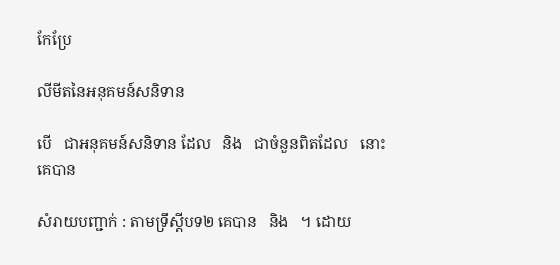កែប្រែ

លីមីតនៃអនុគមន៍សនិទាន

បើ   ជាអនុគមន៍សនិទាន ដែល   និង   ជាចំនួនពិតដែល   នោះគេបាន

សំរាយបញ្ជាក់ : តាមទ្រឹស្តីបទ២ គេបាន   និង   ។ ដោយ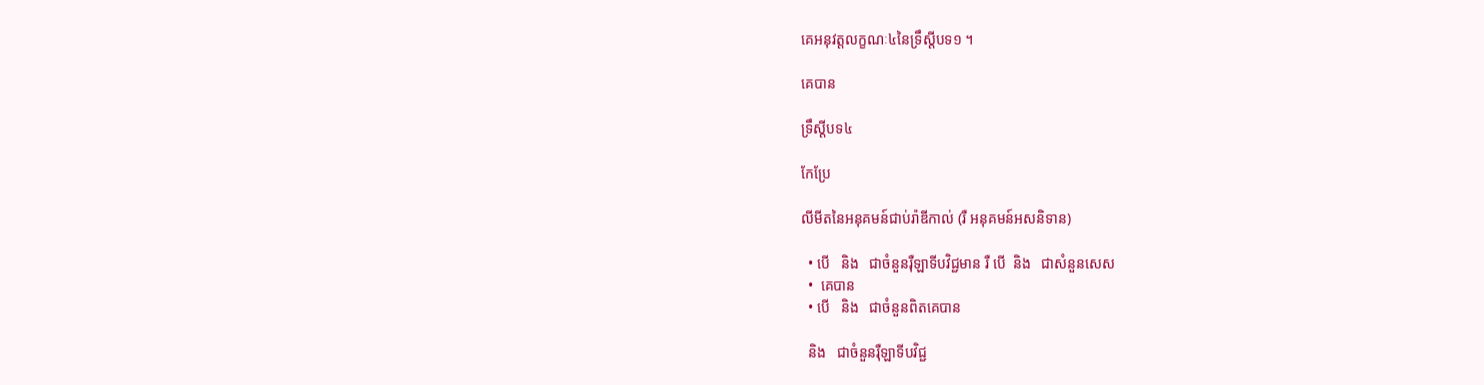គេអនុវត្តលក្ខណៈ៤នៃទ្រឹស្តីបទ១ ។

គេបាន

ទ្រឹស្តីបទ៤

កែប្រែ

លីមីតនៃអនុគមន៍ជាប់រ៉ាឌីកាល់ (រឺ អនុគមន៍អសនិទាន)

  • បើ   និង   ជាចំនួនរ៉ឺឡាទីបវិជ្ជមាន រឺ បើ  និង   ជាសំនួនសេស
  •  គេបាន
  • បើ   និង   ជាចំនួនពិតគេបាន

  និង   ជាចំនួនរ៉ឺឡាទីបវិជ្ជ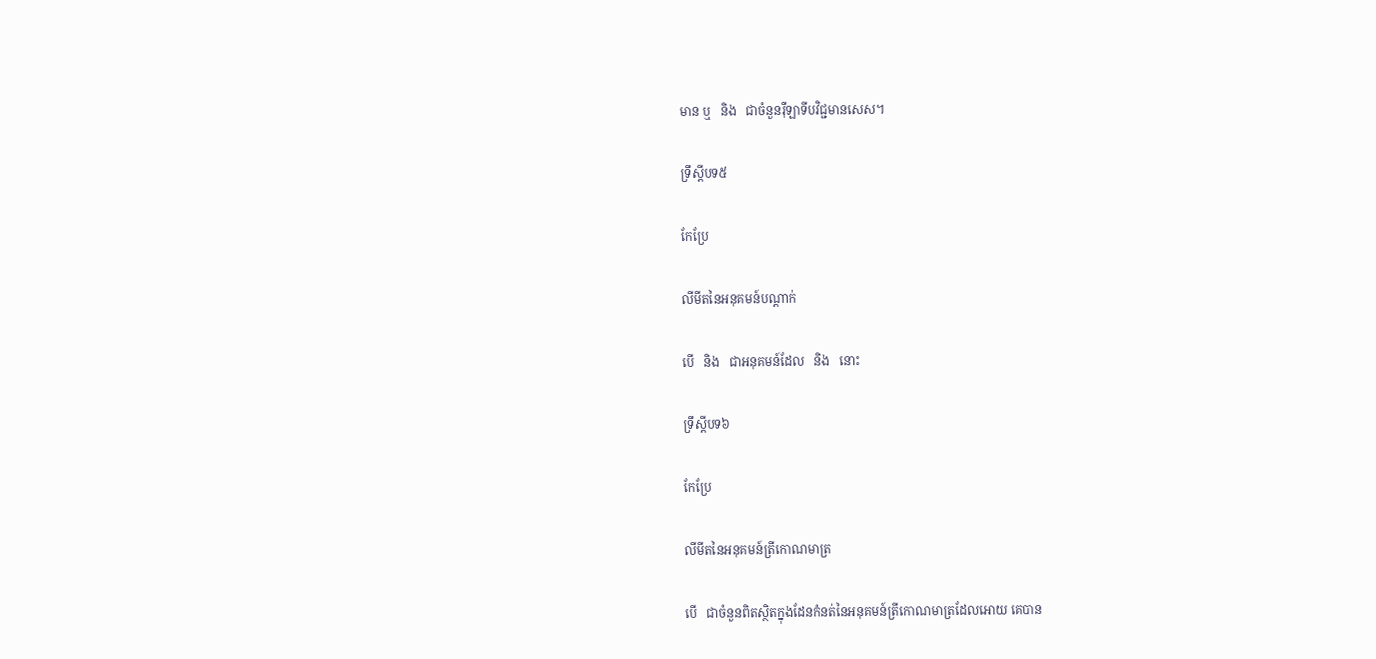មាន ឬ   និង   ជាចំនួនរ៉ឺឡាទីបវិជ្ជមានសេស។

ទ្រឹស្តីបទ៥

កែប្រែ

លីមីតនៃអនុគមន៍បណ្តាក់

បើ   និង   ជាអនុគមន៍ដែល   និង   នោះ

ទ្រឹស្តីបទ៦

កែប្រែ

លីមីតនៃអនុគមន៍ត្រីកោណមាត្រ

បើ   ជាចំនួនពិតស្ថិតក្នុងដែនកំនត់នៃអនុគមន៍ត្រីកោណមាត្រដែលអោយ គេបាន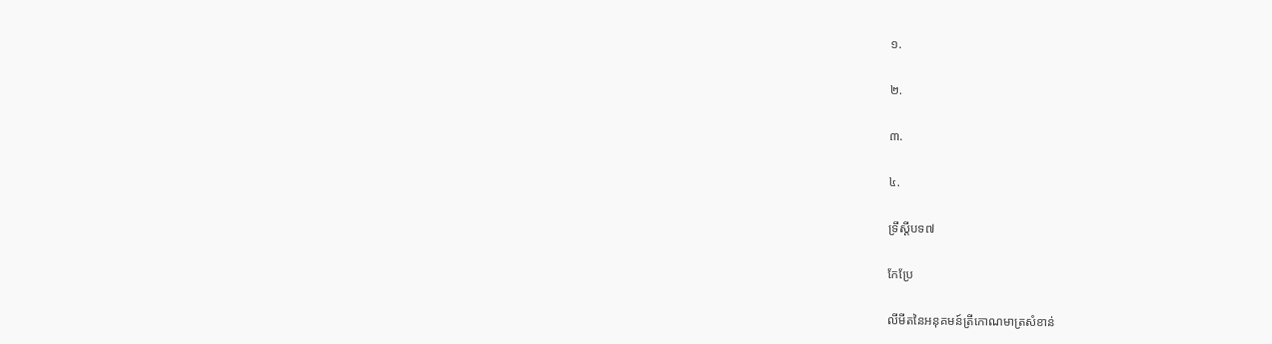១.

២.

៣.

៤.

ទ្រឹស្ដីបទ៧

កែប្រែ

លីមីតនៃអនុគមន៍ត្រីកោណមាត្រសំខាន់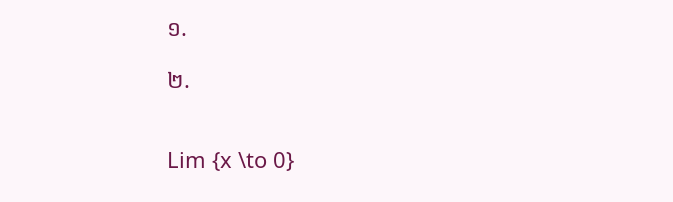១.

២.


Lim {x \to 0}